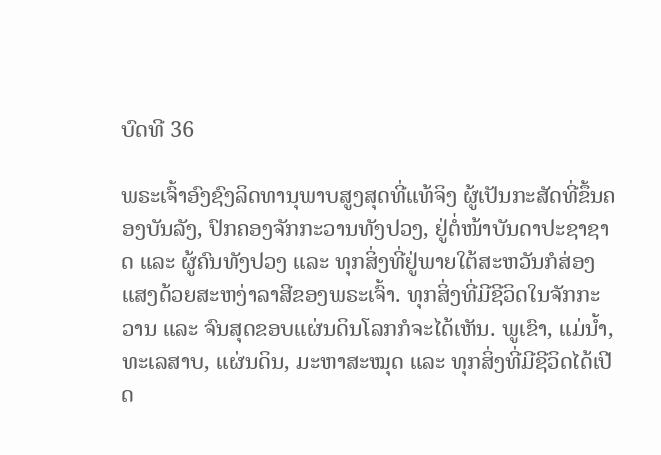ບົດທີ 36

ພຣະເຈົ້າອົງຊົງລິດທານຸພາບສູງສຸດທີ່ແທ້ຈິງ ຜູ້ເປັນກະສັດທີ່ຂຶ້ນຄອງບັນລັງ, ປົກຄອງຈັກກະວານທັງປວງ, ຢູ່ຕໍ່ໜ້າບັນດາປະຊາຊາດ ແລະ ຜູ້ຄົນທັງປວງ ແລະ ທຸກສິ່ງທີ່ຢູ່ພາຍໃຕ້ສະຫວັນກໍສ່ອງແສງດ້ວຍສະຫງ່າລາສີຂອງພຣະເຈົ້າ. ທຸກສິ່ງທີ່ມີຊີວິດໃນຈັກກະວານ ແລະ ຈົນສຸດຂອບແຜ່ນດິນໂລກກໍຈະໄດ້ເຫັນ. ພູເຂົາ, ແມ່ນໍ້າ, ທະເລສາບ, ແຜ່ນດິນ, ມະຫາສະໝຸດ ແລະ ທຸກສິ່ງທີ່ມີຊີວິດໄດ້ເປີດ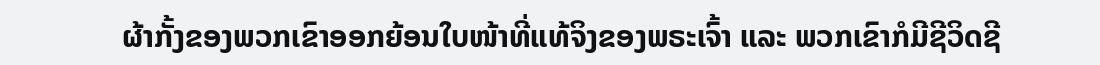ຜ້າກັ້ງຂອງພວກເຂົາອອກຍ້ອນໃບໜ້າທີ່ແທ້ຈິງຂອງພຣະເຈົ້າ ແລະ ພວກເຂົາກໍມີຊີວິດຊີ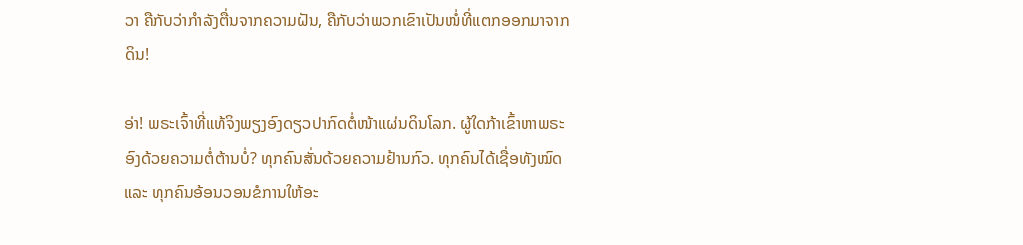ວາ ຄືກັບວ່າກຳລັງຕື່ນຈາກຄວາມຝັນ, ຄືກັບວ່າພວກເຂົາເປັນໜໍ່ທີ່ແຕກອອກມາຈາກດິນ!

ອ່າ! ພຣະເຈົ້າທີ່ແທ້ຈິງພຽງອົງດຽວປາກົດຕໍ່ໜ້າແຜ່ນດິນໂລກ. ຜູ້ໃດກ້າເຂົ້າຫາພຣະອົງດ້ວຍຄວາມຕໍ່ຕ້ານບໍ່? ທຸກຄົນສັ່ນດ້ວຍຄວາມຢ້ານກົວ. ທຸກຄົນໄດ້ເຊື່ອທັງໝົດ ແລະ ທຸກຄົນອ້ອນວອນຂໍການໃຫ້ອະ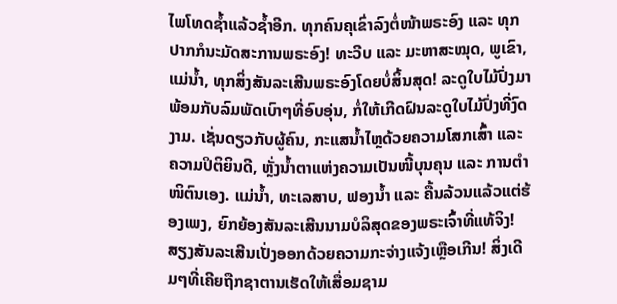ໄພໂທດຊໍ້າແລ້ວຊໍ້າອີກ. ທຸກຄົນຄຸເຂົ່າລົງຕໍ່ໜ້າພຣະອົງ ແລະ ທຸກປາກກໍນະມັດສະການພຣະອົງ! ທະວີບ ແລະ ມະຫາສະໝຸດ, ພູເຂົາ, ແມ່ນໍ້າ, ທຸກສິ່ງສັນລະເສີນພຣະອົງໂດຍບໍ່ສິ້ນສຸດ! ລະດູໃບໄມ້ປົ່ງມາພ້ອມກັບລົມພັດເບົາໆທີ່ອົບອຸ່ນ, ກໍ່ໃຫ້ເກີດຝົນລະດູໃບໄມ້ປົ່ງທີ່ງົດງາມ. ເຊັ່ນດຽວກັບຜູ້ຄົນ, ກະແສນໍ້າໄຫຼດ້ວຍຄວາມໂສກເສົ້າ ແລະ ຄວາມປິຕິຍິນດີ, ຫຼັ່ງນໍ້າຕາແຫ່ງຄວາມເປັນໜີ້ບຸນຄຸນ ແລະ ການຕຳໜິຕົນເອງ. ແມ່ນໍ້າ, ທະເລສາບ, ຟອງນໍ້າ ແລະ ຄື້ນລ້ວນແລ້ວແຕ່ຮ້ອງເພງ, ຍົກຍ້ອງສັນລະເສີນນາມບໍລິສຸດຂອງພຣະເຈົ້າທີ່ແທ້ຈິງ! ສຽງສັນລະເສີນເປັ່ງອອກດ້ວຍຄວາມກະຈ່າງແຈ້ງເຫຼືອເກີນ! ສິ່ງເດີມໆທີ່ເຄີຍຖືກຊາຕານເຮັດໃຫ້ເສື່ອມຊາມ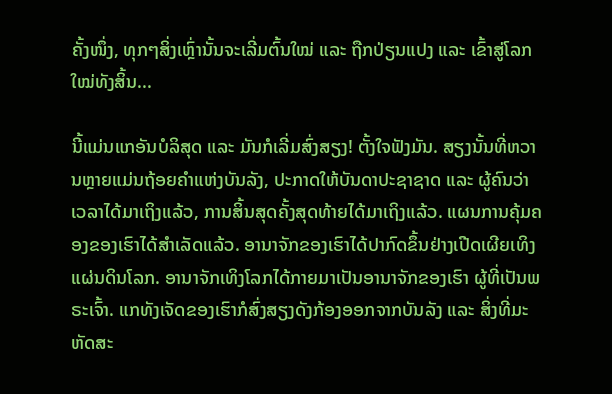ຄັ້ງໜຶ່ງ, ທຸກໆສິ່ງເຫຼົ່ານັ້ນຈະເລີ່ມຕົ້ນໃໝ່ ແລະ ຖືກປ່ຽນແປງ ແລະ ເຂົ້າສູ່ໂລກໃໝ່ທັງສິ້ນ...

ນີ້ແມ່ນແກອັນບໍລິສຸດ ແລະ ມັນກໍເລີ່ມສົ່ງສຽງ! ຕັ້ງໃຈຟັງມັນ. ສຽງນັ້ນທີ່ຫວານຫຼາຍແມ່ນຖ້ອຍຄຳແຫ່ງບັນລັງ, ປະກາດໃຫ້ບັນດາປະຊາຊາດ ແລະ ຜູ້ຄົນວ່າ ເວລາໄດ້ມາເຖິງແລ້ວ, ການສິ້ນສຸດຄັ້ງສຸດທ້າຍໄດ້ມາເຖິງແລ້ວ. ແຜນການຄຸ້ມຄອງຂອງເຮົາໄດ້ສຳເລັດແລ້ວ. ອານາຈັກຂອງເຮົາໄດ້ປາກົດຂຶ້ນຢ່າງເປີດເຜີຍເທິງແຜ່ນດິນໂລກ. ອານາຈັກເທິງໂລກໄດ້ກາຍມາເປັນອານາຈັກຂອງເຮົາ ຜູ້ທີ່ເປັນພຣະເຈົ້າ. ແກທັງເຈັດຂອງເຮົາກໍສົ່ງສຽງດັງກ້ອງອອກຈາກບັນລັງ ແລະ ສິ່ງທີ່ມະຫັດສະ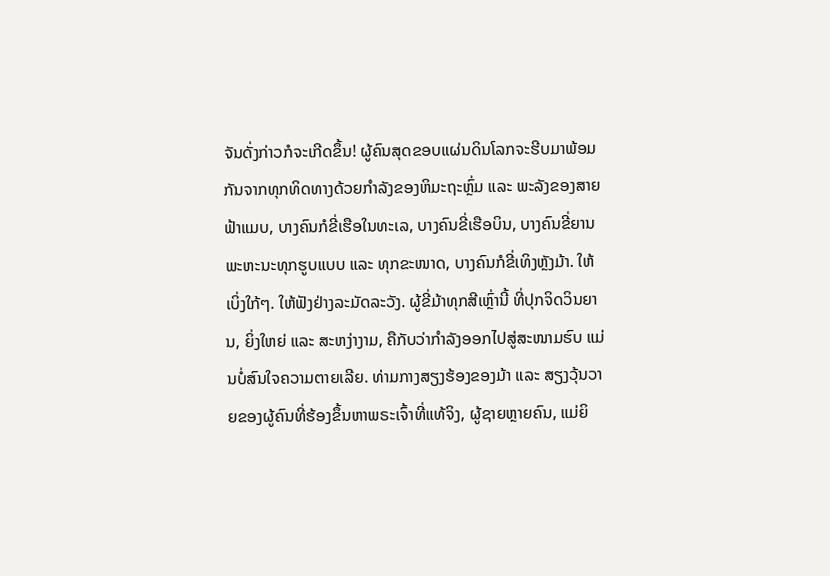ຈັນດັ່ງກ່າວກໍຈະເກີດຂຶ້ນ! ຜູ້ຄົນສຸດຂອບແຜ່ນດິນໂລກຈະຮີບມາພ້ອມກັນຈາກທຸກທິດທາງດ້ວຍກໍາລັງຂອງຫິມະຖະຫຼົ່ມ ແລະ ພະລັງຂອງສາຍຟ້າແມບ, ບາງຄົນກໍຂີ່ເຮືອໃນທະເລ, ບາງຄົນຂີ່ເຮືອບິນ, ບາງຄົນຂີ່ຍານພະຫະນະທຸກຮູບແບບ ແລະ ທຸກຂະໜາດ, ບາງຄົນກໍຂີ່ເທິງຫຼັງມ້າ. ໃຫ້ເບິ່ງໃກ້ໆ. ໃຫ້ຟັງຢ່າງລະມັດລະວັງ. ຜູ້ຂີ່ມ້າທຸກສີເຫຼົ່ານີ້ ທີ່ປຸກຈິດວິນຍານ, ຍິ່ງໃຫຍ່ ແລະ ສະຫງ່າງາມ, ຄືກັບວ່າກຳລັງອອກໄປສູ່ສະໜາມຮົບ ແມ່ນບໍ່ສົນໃຈຄວາມຕາຍເລີຍ. ທ່າມກາງສຽງຮ້ອງຂອງມ້າ ແລະ ສຽງວຸ້ນວາຍຂອງຜູ້ຄົນທີ່ຮ້ອງຂຶ້ນຫາພຣະເຈົ້າທີ່ແທ້ຈິງ, ຜູ້ຊາຍຫຼາຍຄົນ, ແມ່ຍິ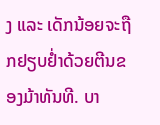ງ ແລະ ເດັກນ້ອຍຈະຖືກຢຽບຢໍ່າດ້ວຍຕີນຂອງມ້າທັນທີ. ບາ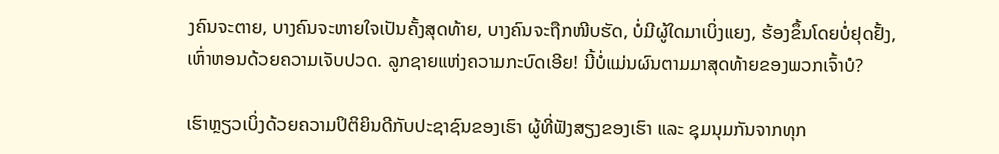ງຄົນຈະຕາຍ, ບາງຄົນຈະຫາຍໃຈເປັນຄັ້ງສຸດທ້າຍ, ບາງຄົນຈະຖືກໜີບຮັດ, ບໍ່ມີຜູ້ໃດມາເບິ່ງແຍງ, ຮ້ອງຂຶ້ນໂດຍບໍ່ຢຸດຢັ້ງ, ເຫົ່າຫອນດ້ວຍຄວາມເຈັບປວດ. ລູກຊາຍແຫ່ງຄວາມກະບົດເອີຍ! ນີ້ບໍ່ແມ່ນຜົນຕາມມາສຸດທ້າຍຂອງພວກເຈົ້າບໍ?

ເຮົາຫຼຽວເບິ່ງດ້ວຍຄວາມປິຕິຍິນດີກັບປະຊາຊົນຂອງເຮົາ ຜູ້ທີ່ຟັງສຽງຂອງເຮົາ ແລະ ຊຸມນຸມກັນຈາກທຸກ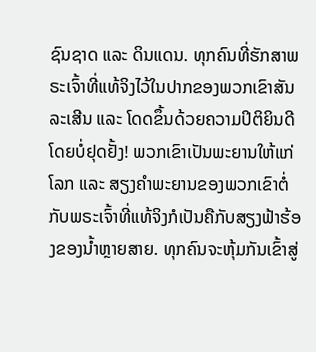ຊົນຊາດ ແລະ ດິນແດນ. ທຸກຄົນທີ່ຮັກສາພຣະເຈົ້າທີ່ແທ້ຈິງໄວ້ໃນປາກຂອງພວກເຂົາສັນລະເສີນ ແລະ ໂດດຂຶ້ນດ້ວຍຄວາມປິຕິຍິນດີໂດຍບໍ່ຢຸດຢັ້ງ! ພວກເຂົາເປັນພະຍານໃຫ້ແກ່ໂລກ ແລະ ສຽງຄຳພະຍານຂອງພວກເຂົາຕໍ່ກັບພຣະເຈົ້າທີ່ແທ້ຈິງກໍເປັນຄືກັບສຽງຟ້າຮ້ອງຂອງນໍ້າຫຼາຍສາຍ. ທຸກຄົນຈະຫຸ້ມກັນເຂົ້າສູ່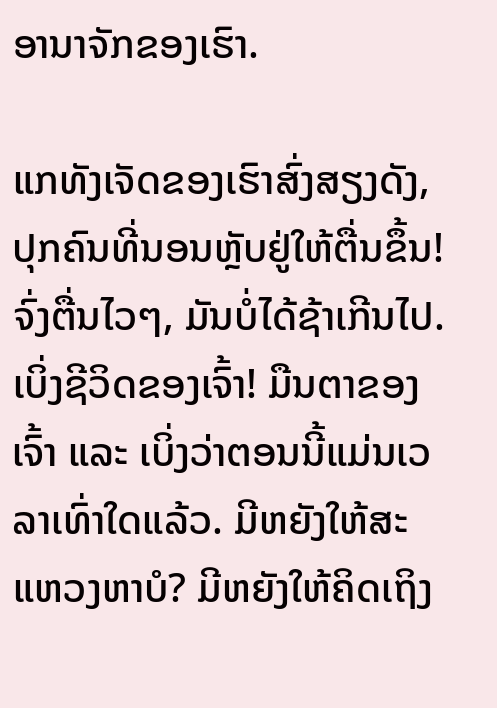ອານາຈັກຂອງເຮົາ.

ແກທັງເຈັດຂອງເຮົາສົ່ງສຽງດັງ, ປຸກຄົນທີ່ນອນຫຼັບຢູ່ໃຫ້ຕື່ນຂຶ້ນ! ຈົ່ງຕື່ນໄວໆ, ມັນບໍ່ໄດ້ຊ້າເກີນໄປ. ເບິ່ງຊີວິດຂອງເຈົ້າ! ມືນຕາຂອງເຈົ້າ ແລະ ເບິ່ງວ່າຕອນນີ້ແມ່ນເວລາເທົ່າໃດແລ້ວ. ມີຫຍັງໃຫ້ສະແຫວງຫາບໍ? ມີຫຍັງໃຫ້ຄິດເຖິງ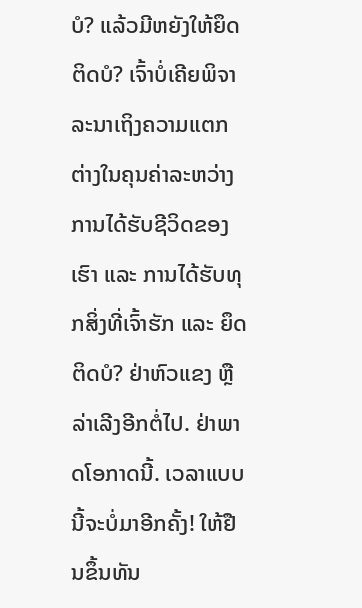ບໍ? ແລ້ວມີຫຍັງໃຫ້ຍຶດຕິດບໍ? ເຈົ້າບໍ່ເຄີຍພິຈາລະນາເຖິງຄວາມແຕກຕ່າງໃນຄຸນຄ່າລະຫວ່າງການໄດ້ຮັບຊີວິດຂອງເຮົາ ແລະ ການໄດ້ຮັບທຸກສິ່ງທີ່ເຈົ້າຮັກ ແລະ ຍຶດຕິດບໍ? ຢ່າຫົວແຂງ ຫຼື ລ່າເລີງອີກຕໍ່ໄປ. ຢ່າພາດໂອກາດນີ້. ເວລາແບບນີ້ຈະບໍ່ມາອີກຄັ້ງ! ໃຫ້ຢືນຂຶ້ນທັນ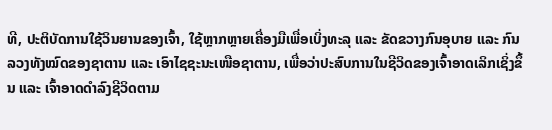ທີ, ປະຕິບັດການໃຊ້ວິນຍານຂອງເຈົ້າ, ໃຊ້ຫຼາກຫຼາຍເຄື່ອງມືເພື່ອເບິ່ງທະລຸ ແລະ ຂັດຂວາງກົນອຸບາຍ ແລະ ກົນລວງທັງໝົດຂອງຊາຕານ ແລະ ເອົາໄຊຊະນະເໜືອຊາຕານ, ເພື່ອວ່າປະສົບການໃນຊີວິດຂອງເຈົ້າອາດເລິກເຊິ່ງຂຶ້ນ ແລະ ເຈົ້າອາດດຳລົງຊີວິດຕາມ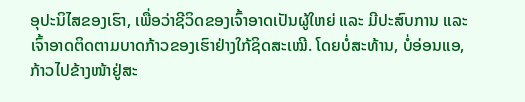ອຸປະນິໄສຂອງເຮົາ, ເພື່ອວ່າຊີວິດຂອງເຈົ້າອາດເປັນຜູ້ໃຫຍ່ ແລະ ມີປະສົບການ ແລະ ເຈົ້າອາດຕິດຕາມບາດກ້າວຂອງເຮົາຢ່າງໃກ້ຊິດສະເໝີ. ໂດຍບໍ່ສະທ້ານ, ບໍ່ອ່ອນແອ, ກ້າວໄປຂ້າງໜ້າຢູ່ສະ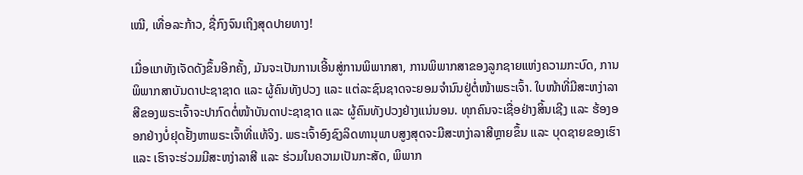ເໝີ, ເທື່ອລະກ້າວ, ຊື່ກົງຈົນເຖິງສຸດປາຍທາງ!

ເມື່ອແກທັງເຈັດດັງຂຶ້ນອີກຄັ້ງ, ມັນຈະເປັນການເອີ້ນສູ່ການພິພາກສາ, ການພິພາກສາຂອງລູກຊາຍແຫ່ງຄວາມກະບົດ, ການພິພາກສາບັນດາປະຊາຊາດ ແລະ ຜູ້ຄົນທັງປວງ ແລະ ແຕ່ລະຊົນຊາດຈະຍອມຈຳນົນຢູ່ຕໍ່ໜ້າພຣະເຈົ້າ. ໃບໜ້າທີ່ມີສະຫງ່າລາສີຂອງພຣະເຈົ້າຈະປາກົດຕໍ່ໜ້າບັນດາປະຊາຊາດ ແລະ ຜູ້ຄົນທັງປວງຢ່າງແນ່ນອນ. ທຸກຄົນຈະເຊື່ອຢ່າງສິ້ນເຊີງ ແລະ ຮ້ອງອອກຢ່າງບໍ່ຢຸດຢັ້ງຫາພຣະເຈົ້າທີ່ແທ້ຈິງ. ພຣະເຈົ້າອົງຊົງລິດທານຸພາບສູງສຸດຈະມີສະຫງ່າລາສີຫຼາຍຂຶ້ນ ແລະ ບຸດຊາຍຂອງເຮົາ ແລະ ເຮົາຈະຮ່ວມມີສະຫງ່າລາສີ ແລະ ຮ່ວມໃນຄວາມເປັນກະສັດ, ພິພາກ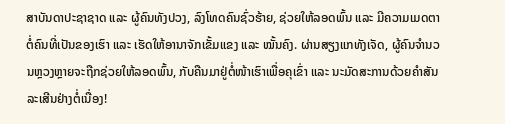ສາບັນດາປະຊາຊາດ ແລະ ຜູ້ຄົນທັງປວງ, ລົງໂທດຄົນຊົ່ວຮ້າຍ, ຊ່ວຍໃຫ້ລອດພົ້ນ ແລະ ມີຄວາມເມດຕາຕໍ່ຄົນທີ່ເປັນຂອງເຮົາ ແລະ ເຮັດໃຫ້ອານາຈັກເຂັ້ມແຂງ ແລະ ໝັ້ນຄົງ. ຜ່ານສຽງແກທັງເຈັດ, ຜູ້ຄົນຈຳນວນຫຼວງຫຼາຍຈະຖືກຊ່ວຍໃຫ້ລອດພົ້ນ, ກັບຄືນມາຢູ່ຕໍ່ໜ້າເຮົາເພື່ອຄຸເຂົ່າ ແລະ ນະມັດສະການດ້ວຍຄຳສັນລະເສີນຢ່າງຕໍ່ເນື່ອງ!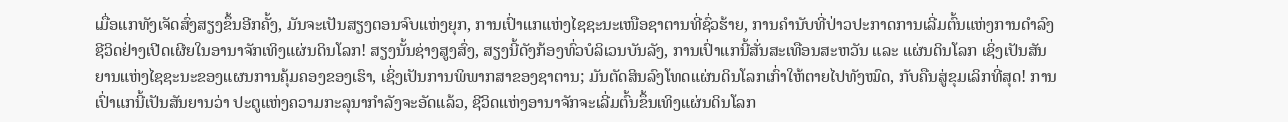ເມື່ອແກທັງເຈັດສົ່ງສຽງຂຶ້ນອີກຄັ້ງ, ມັນຈະເປັນສຽງຕອນຈົບແຫ່ງຍຸກ, ການເປົ່າແກແຫ່ງໄຊຊະນະເໜືອຊາຕານທີ່ຊົ່ວຮ້າຍ, ການຄຳນັບທີ່ປ່າວປະກາດການເລີ່ມຕົ້ນແຫ່ງການດຳລົງຊີວິດຢ່າງເປີດເຜີຍໃນອານາຈັກເທິງແຜ່ນດິນໂລກ! ສຽງນັ້ນຊ່າງສູງສົ່ງ, ສຽງນີ້ດັງກ້ອງທົ່ວບໍລິເວນບັນລັງ, ການເປົ່າແກນີ້ສັ່ນສະເທືອນສະຫວັນ ແລະ ແຜ່ນດິນໂລກ ເຊິ່ງເປັນສັນຍານແຫ່ງໄຊຊະນະຂອງແຜນການຄຸ້ມຄອງຂອງເຮົາ, ເຊິ່ງເປັນການພິພາກສາຂອງຊາຕານ; ມັນຕັດສິນລົງໂທດແຜ່ນດິນໂລກເກົ່າໃຫ້ຕາຍໄປທັງໝົດ, ກັບຄືນສູ່ຂຸມເລິກທີ່ສຸດ! ການເປົ່າແກນີ້ເປັນສັນຍານວ່າ ປະຕູແຫ່ງຄວາມກະລຸນາກຳລັງຈະອັດແລ້ວ, ຊີວິດແຫ່ງອານາຈັກຈະເລີ່ມຕົ້ນຂຶ້ນເທິງແຜ່ນດິນໂລກ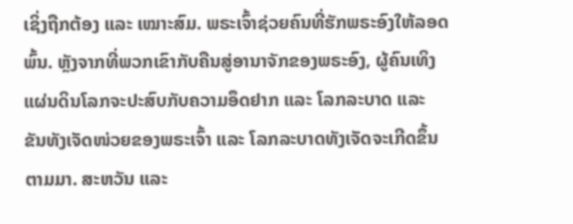ເຊິ່ງຖືກຕ້ອງ ແລະ ເໝາະສົມ. ພຣະເຈົ້າຊ່ວຍຄົນທີ່ຮັກພຣະອົງໃຫ້ລອດພົ້ນ. ຫຼັງຈາກທີ່ພວກເຂົາກັບຄືນສູ່ອານາຈັກຂອງພຣະອົງ, ຜູ້ຄົນເທິງແຜ່ນດິນໂລກຈະປະສົບກັບຄວາມອຶດຢາກ ແລະ ໂລກລະບາດ ແລະ ຂັນທັງເຈັດໜ່ວຍຂອງພຣະເຈົ້າ ແລະ ໂລກລະບາດທັງເຈັດຈະເກີດຂຶ້ນຕາມມາ. ສະຫວັນ ແລະ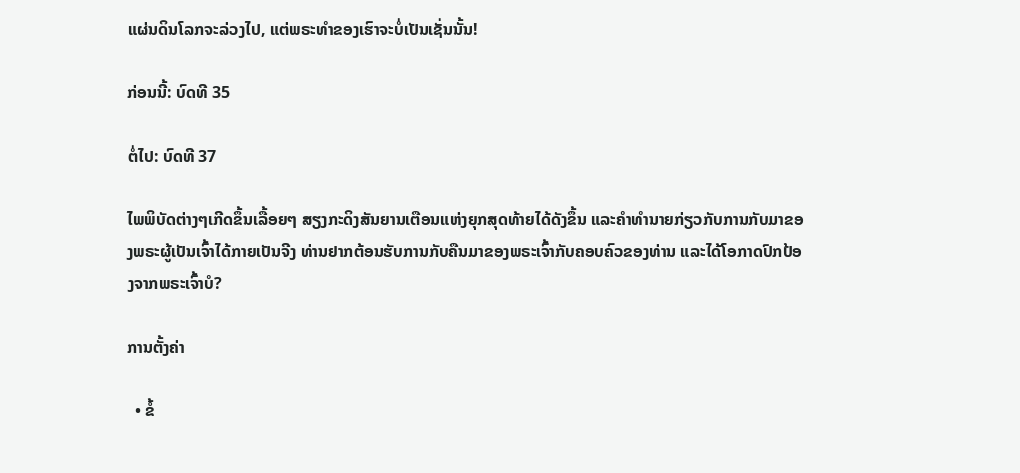ແຜ່ນດິນໂລກຈະລ່ວງໄປ, ແຕ່ພຣະທຳຂອງເຮົາຈະບໍ່ເປັນເຊັ່ນນັ້ນ!

ກ່ອນນີ້: ບົດທີ 35

ຕໍ່ໄປ: ບົດທີ 37

ໄພພິບັດຕ່າງໆເກີດຂຶ້ນເລື້ອຍໆ ສຽງກະດິງສັນຍານເຕືອນແຫ່ງຍຸກສຸດທ້າຍໄດ້ດັງຂຶ້ນ ແລະຄໍາທໍານາຍກ່ຽວກັບການກັບມາຂອງພຣະຜູ້ເປັນເຈົ້າໄດ້ກາຍເປັນຈີງ ທ່ານຢາກຕ້ອນຮັບການກັບຄືນມາຂອງພຣະເຈົ້າກັບຄອບຄົວຂອງທ່ານ ແລະໄດ້ໂອກາດປົກປ້ອງຈາກພຣະເຈົ້າບໍ?

ການຕັ້ງຄ່າ

  • ຂໍ້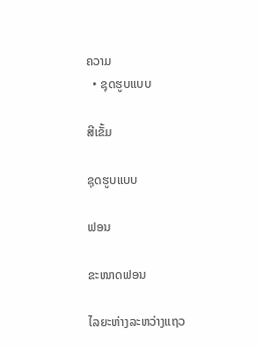ຄວາມ
  • ຊຸດຮູບແບບ

ສີເຂັ້ມ

ຊຸດຮູບແບບ

ຟອນ

ຂະໜາດຟອນ

ໄລຍະຫ່າງລະຫວ່າງແຖວ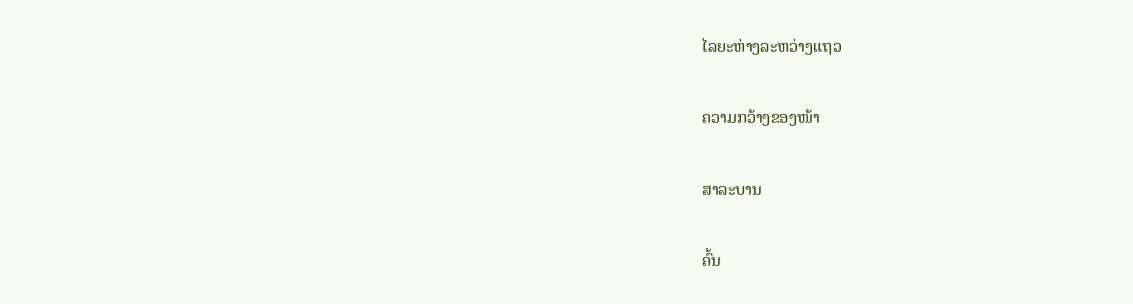ໄລຍະຫ່າງລະຫວ່າງແຖວ

ຄວາມກວ້າງຂອງໜ້າ

ສາລະບານ

ຄົ້ນ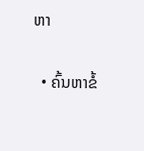ຫາ

  • ຄົ້ນຫາຂໍ້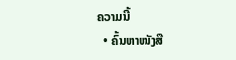ຄວາມນີ້
  • ຄົ້ນຫາໜັງສື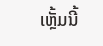ເຫຼັ້ມນີ້